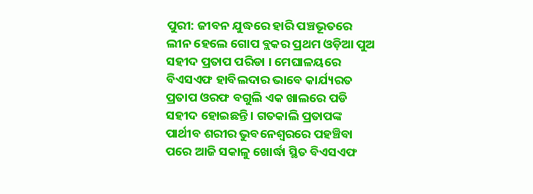ପୁରୀ: ଜୀବନ ଯୁଦ୍ଧରେ ହାରି ପଞ୍ଚଭୂତରେ ଲୀନ ହେଲେ ଗୋପ ବ୍ଲକର ପ୍ରଥମ ଓଡ଼ିଆ ପୁଅ ସହୀଦ ପ୍ରତାପ ପରିଡା । ମେଘାଳୟରେ ବିଏସଏଫ ହାବିଲଦାର ଭାବେ କାର୍ଯ୍ୟରତ ପ୍ରତାପ ଓରଫ ବଗୁଲି ଏକ ଖାଲରେ ପଡି ସହୀଦ ହୋଇଛନ୍ତି । ଗତକାଲି ପ୍ରତାପଙ୍କ ପାର୍ଥୀବ ଶରୀର ଭୁବନେଶ୍ୱରରେ ପହଞ୍ଚିବା ପରେ ଆଜି ସକାଳୁ ଖୋର୍ଦ୍ଧା ସ୍ଥିତ ବିଏସଏଫ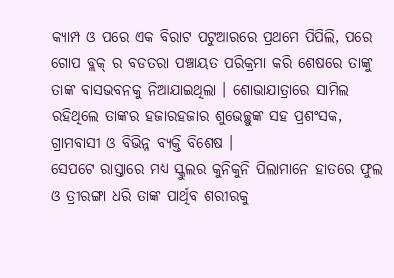କ୍ୟାମ୍ପ ଓ ପରେ ଏକ ବିରାଟ ପଟୁଆରରେ ପ୍ରଥମେ ପିପିଲି, ପରେ ଗୋପ ବ୍ଲକ୍ ର ବଡତରା ପଞ୍ଚାୟତ ପରିକ୍ରମା କରି ଶେଷରେ ତାଙ୍କୁ ତାଙ୍କ ବାସଭବନକୁ ନିଆଯାଇଥିଲା । ଶୋଭାଯାତ୍ରାରେ ସାମିଲ ରହିଥିଲେ ତାଙ୍କର ହଜାରହଜାର ଶୁଭେଚ୍ଛୁଙ୍କ ସହ ପ୍ରଶଂସକ, ଗ୍ରାମବାସୀ ଓ ବିଭିନ୍ନ ବ୍ୟକ୍ତି ବିଶେଷ ।
ସେପଟେ ରାସ୍ତାରେ ମଧ୍ୟ ସ୍କୁଲର କୁନିକୁନି ପିଲାମାନେ ହାତରେ ଫୁଲ ଓ ତ୍ରୀରଙ୍ଗା ଧରି ତାଙ୍କ ପାର୍ଥିବ ଶରୀରକୁ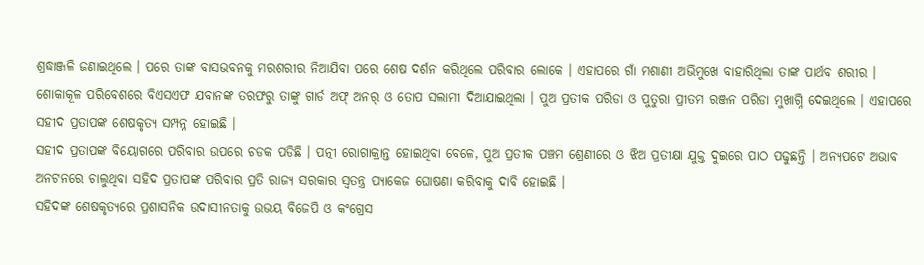ଶ୍ରଦ୍ଧାଞ୍ଜଳି ଜଣାଇଥିଲେ । ପରେ ତାଙ୍କ ବାସଭବନକୁ ମରଶରୀର ନିଆଯିବା ପରେ ଶେଷ ଦର୍ଶନ କରିଥିଲେ ପରିବାର ଲୋକେ । ଏହାପରେ ଗାଁ ମଶାଣୀ ଅଭିମୁଖେ ବାହାରିଥିଲା ତାଙ୍କ ପାର୍ଥବ ଶରୀର । ଶୋକାକୂଳ ପରିବେଶରେ ବିଏସଏଫ ଯବାନଙ୍କ ତରଫରୁ ତାଙ୍କୁ ଗାର୍ଡ ଅଫ୍ ଅନର୍ ଓ ତୋପ ସଲାମୀ ଦିଆଯାଇଥିଲା । ପୁଅ ପ୍ରତୀକ ପରିଡା ଓ ପୁତୁରା ପ୍ରୀତମ ରଞ୍ଜନ ପରିଡା ମୁଖାଗ୍ନି ଦେଇଥିଲେ । ଏହାପରେ ସହୀଦ ପ୍ରତାପଙ୍କ ଶେଷକୃତ୍ୟ ସମ୍ପନ୍ନ ହୋଇଛି ।
ସହୀଦ ପ୍ରତାପଙ୍କ ବିୟୋଗରେ ପରିବାର ଉପରେ ଚଡକ ପଡିଛି । ପତ୍ନୀ ରୋଗାକ୍ରାନ୍ତ ହୋଇଥିବା ବେଳେ, ପୁଅ ପ୍ରତୀକ ପଞ୍ଚମ ଶ୍ରେଣୀରେ ଓ ଝିଅ ପ୍ରତୀକ୍ଷା ଯୁକ୍ତ ଦୁଇରେ ପାଠ ପଢୁଛନ୍ତି । ଅନ୍ୟପଟେ ଅଭାବ ଅନଟନରେ ଚାଲୁଥିବା ସହିଦ ପ୍ରତାପଙ୍କ ପରିବାର ପ୍ରତି ରାଜ୍ୟ ସରକାର ସ୍ୱତନ୍ତ୍ର ପ୍ୟାକେଜ ଘୋଷଣା କରିବାକୁ ଦାବି ହୋଇଛି ।
ସହିଦଙ୍କ ଶେଷକୃତ୍ୟରେ ପ୍ରଶାସନିକ ଉଦାସୀନତାକୁ ଉଭୟ ବିଜେପି ଓ କଂଗ୍ରେସ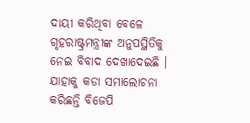ଦାୟୀ କରିଥିବା ବେଳେ ଗୃହରାଷ୍ଟ୍ରମନ୍ତ୍ରୀଙ୍କ ଅନୁପସ୍ଥିତିକୁ ନେଇ ବିବାଦ ଦେଖାଦେଇଛି । ଯାହାକୁ କଡା ସମାଲୋଚନା କରିଛନ୍ତି ବିଜେପି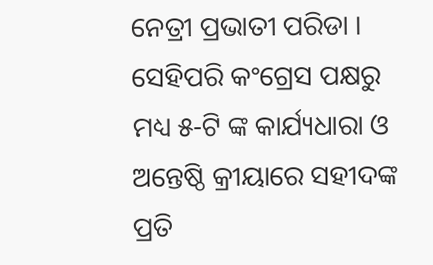ନେତ୍ରୀ ପ୍ରଭାତୀ ପରିଡା । ସେହିପରି କଂଗ୍ରେସ ପକ୍ଷରୁ ମଧ୍ୟ ୫-ଟି ଙ୍କ କାର୍ଯ୍ୟଧାରା ଓ ଅନ୍ତେଷ୍ଠି କ୍ରୀୟାରେ ସହୀଦଙ୍କ ପ୍ରତି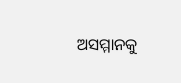ଅସମ୍ମାନକୁ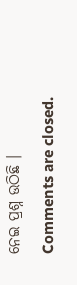ନେଇ ପ୍ରଶ୍ନ ଉଠିଛି ।
Comments are closed.